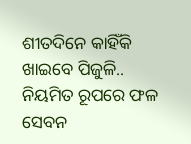ଶୀତଦିନେ କାହିଁକି ଖାଇବେ ପିଜୁଳି..
ନିୟମିତ ରୂପରେ ଫଳ ସେବନ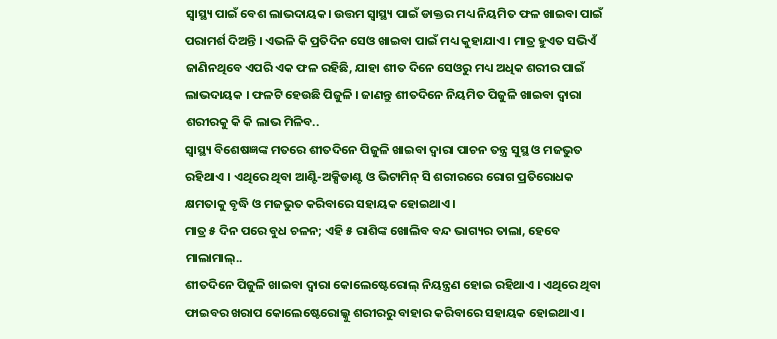ସ୍ୱାସ୍ଥ୍ୟ ପାଇଁ ବେଶ ଲାଭଦାୟକ। ଉତ୍ତମ ସ୍ୱାସ୍ଥ୍ୟ ପାଇଁ ଡାକ୍ତର ମଧ୍ୟ ନିୟମିତ ଫଳ ଖାଇବା ପାଇଁ ପରାମର୍ଶ ଦିଅନ୍ତି । ଏଭଳି କି ପ୍ରତିଦିନ ସେଓ ଖାଇବା ପାଇଁ ମଧ୍ୟ କୁହାଯାଏ । ମାତ୍ର ହୁଏତ ସଭିଏଁ ଜାଣିନଥିବେ ଏପରି ଏକ ଫଳ ରହିଛି, ଯାହା ଶୀତ ଦିନେ ସେଓରୁ ମଧ୍ୟ ଅଧିକ ଶରୀର ପାଇଁ ଲାଭଦାୟକ । ଫଳଟି ହେଉଛି ପିଜୁଳି । ଜାଣନ୍ତୁ ଶୀତଦିନେ ନିୟମିତ ପିଜୁଳି ଖାଇବା ଦ୍ୱାରା ଶରୀରକୁ କି କି ଲାଭ ମିଳିବ..
ସ୍ୱାସ୍ଥ୍ୟ ବିଶେଷଜ୍ଞଙ୍କ ମତରେ ଶୀତଦିନେ ପିଜୁଳି ଖାଇବା ଦ୍ୱାରା ପାଚନ ତନ୍ତ୍ର ସୁସ୍ଥ ଓ ମଜଭୁତ ରହିଥାଏ । ଏଥିରେ ଥିବା ଆଣ୍ଟି-ଅକ୍ସିଡାଣ୍ଟ ଓ ଭିଟାମିନ୍ ସି ଶରୀରରେ ରୋଗ ପ୍ରତିରୋଧକ କ୍ଷମତାକୁ ବୃଦ୍ଧି ଓ ମଜଭୁତ କରିବାରେ ସହାୟକ ହୋଇଥାଏ ।
ମାତ୍ର ୫ ଦିନ ପରେ ବୁଧ ଚଳନ; ଏହି ୫ ରାଶିଙ୍କ ଖୋଲିବ ବନ୍ଦ ଭାଗ୍ୟର ତାଲା, ହେବେ ମାଲାମାଲ୍..
ଶୀତଦିନେ ପିଜୁଳି ଖାଇବା ଦ୍ୱାରା କୋଲେଷ୍ଟେରୋଲ୍ ନିୟନ୍ତ୍ରଣ ହୋଇ ରହିଥାଏ । ଏଥିରେ ଥିବା ଫାଇବର ଖରାପ କୋଲେଷ୍ଟେରୋଲ୍କୁ ଶରୀରରୁ ବାହାର କରିବାରେ ସହାୟକ ହୋଇଥାଏ ।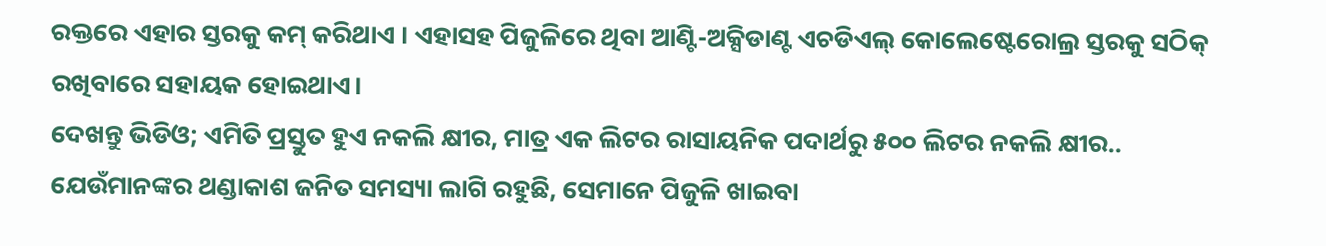ରକ୍ତରେ ଏହାର ସ୍ତରକୁ କମ୍ କରିଥାଏ । ଏହାସହ ପିଜୁଳିରେ ଥିବା ଆଣ୍ଟି-ଅକ୍ସିଡାଣ୍ଟ ଏଚଡିଏଲ୍ କୋଲେଷ୍ଟେରୋଲ୍ର ସ୍ତରକୁ ସଠିକ୍ ରଖିବାରେ ସହାୟକ ହୋଇଥାଏ।
ଦେଖନ୍ତୁ ଭିଡିଓ; ଏମିତି ପ୍ରସ୍ତୁତ ହୁଏ ନକଲି କ୍ଷୀର, ମାତ୍ର ଏକ ଲିଟର ରାସାୟନିକ ପଦାର୍ଥରୁ ୫୦୦ ଲିଟର ନକଲି କ୍ଷୀର..
ଯେଉଁମାନଙ୍କର ଥଣ୍ଡାକାଶ ଜନିତ ସମସ୍ୟା ଲାଗି ରହୁଛି, ସେମାନେ ପିଜୁଳି ଖାଇବା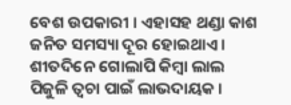ବେଶ ଉପକାରୀ । ଏହାସହ ଥଣ୍ଡା କାଶ ଜନିତ ସମସ୍ୟା ଦୂର ହୋଇଥାଏ ।
ଶୀତଦିନେ ଗୋଲାପି କିମ୍ବା ଲାଲ ପିଜୁଳି ତ୍ୱଚା ପାଇଁ ଲାଭଦାୟକ ।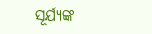ସୂର୍ଯ୍ୟଙ୍କ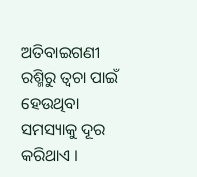ଅତିବାଇଗଣୀ ରଶ୍ମିରୁ ତ୍ୱଚା ପାଇଁ ହେଉଥିବା ସମସ୍ୟାକୁ ଦୂର କରିଥାଏ ।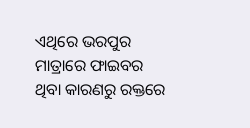ଏଥିରେ ଭରପୁର ମାତ୍ରାରେ ଫାଇବର ଥିବା କାରଣରୁ ରକ୍ତରେ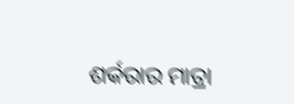ଶର୍କରାର ମାତ୍ରା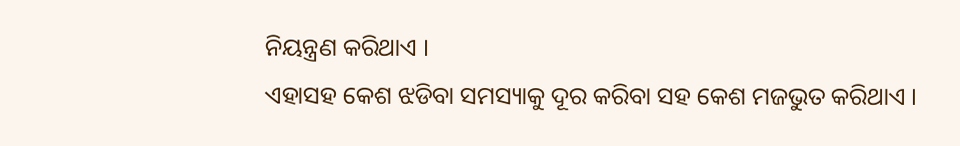ନିୟନ୍ତ୍ରଣ କରିଥାଏ ।
ଏହାସହ କେଶ ଝଡିବା ସମସ୍ୟାକୁ ଦୂର କରିବା ସହ କେଶ ମଜଭୁତ କରିଥାଏ ।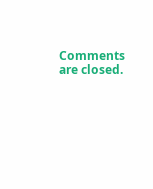Comments are closed.